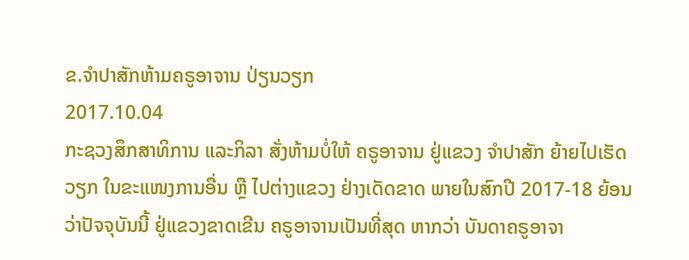ຂ.ຈໍາປາສັກຫ້າມຄຣູອາຈານ ປ່ຽນວຽກ
2017.10.04
ກະຊວງສຶກສາທິການ ແລະກິລາ ສັ່ງຫ້າມບໍ່ໃຫ້ ຄຣູອາຈານ ຢູ່ແຂວງ ຈຳປາສັກ ຍ້າຍໄປເຮັດວຽກ ໃນຂະແໜງການອື່ນ ຫຼື ໄປຕ່າງແຂວງ ຢ່າງເດັດຂາດ ພາຍໃນສົກປີ 2017-18 ຍ້ອນວ່າປັຈຈຸບັນນີ້ ຢູ່ແຂວງຂາດເຂີນ ຄຣູອາຈານເປັນທີ່ສຸດ ຫາກວ່າ ບັນດາຄຣູອາຈາ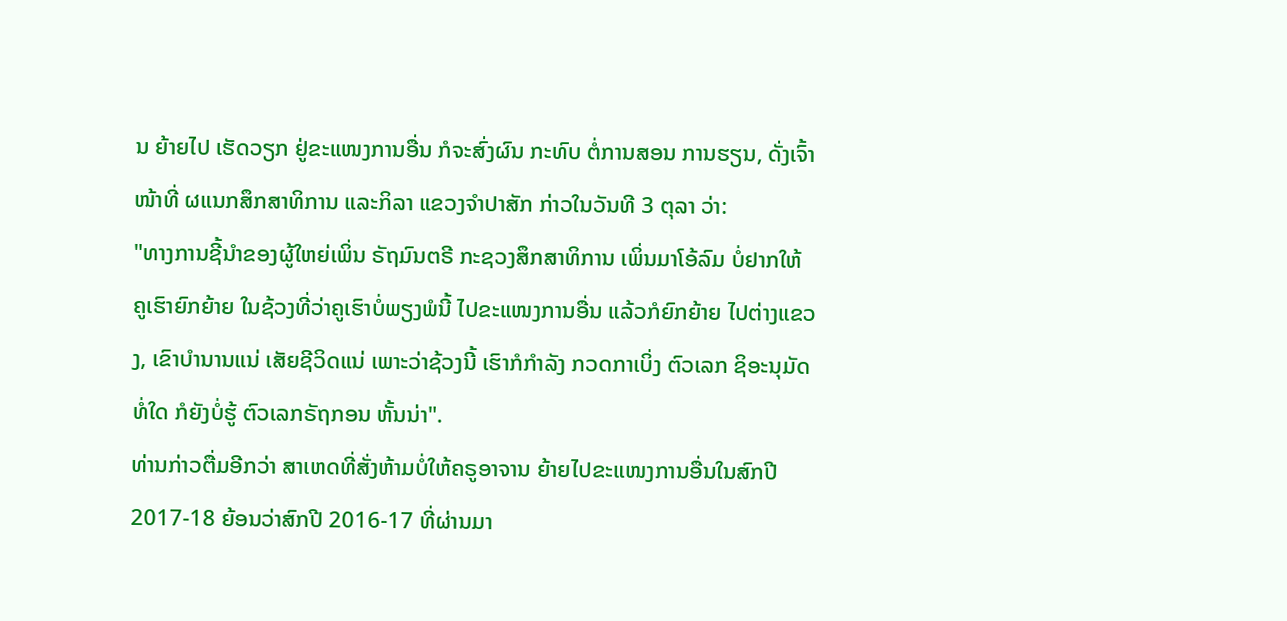ນ ຍ້າຍໄປ ເຮັດວຽກ ຢູ່ຂະແໜງການອື່ນ ກໍຈະສົ່ງຜົນ ກະທົບ ຕໍ່ການສອນ ການຮຽນ, ດັ່ງເຈົ້າໜ້າທີ່ ຜແນກສຶກສາທິການ ແລະກິລາ ແຂວງຈຳປາສັກ ກ່າວໃນວັນທີ 3 ຕຸລາ ວ່າ:
"ທາງການຊີ້ນຳຂອງຜູ້ໃຫຍ່ເພິ່ນ ຣັຖມົນຕຣີ ກະຊວງສຶກສາທິການ ເພິ່ນມາໂອ້ລົມ ບໍ່ຢາກໃຫ້ ຄູເຮົາຍົກຍ້າຍ ໃນຊ້ວງທີ່ວ່າຄູເຮົາບໍ່ພຽງພໍນີ້ ໄປຂະແໜງການອື່ນ ແລ້ວກໍຍົກຍ້າຍ ໄປຕ່າງແຂວງ, ເຂົາບຳນານແນ່ ເສັຍຊີວິດແນ່ ເພາະວ່າຊ້ວງນີ້ ເຮົາກໍກຳລັງ ກວດກາເບິ່ງ ຕົວເລກ ຊິອະນຸມັດ ທໍ່ໃດ ກໍຍັງບໍ່ຮູ້ ຕົວເລກຣັຖກອນ ຫັ້ນນ່າ".
ທ່ານກ່າວຕື່ມອີກວ່າ ສາເຫດທີ່ສັ່ງຫ້າມບໍ່ໃຫ້ຄຣູອາຈານ ຍ້າຍໄປຂະແໜງການອື່ນໃນສົກປີ 2017-18 ຍ້ອນວ່າສົກປີ 2016-17 ທີ່ຜ່ານມາ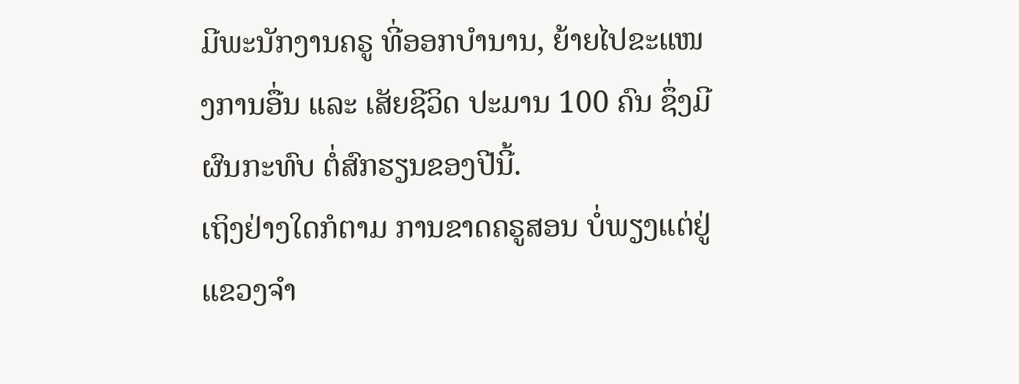ມີພະນັກງານຄຣູ ທີ່ອອກບຳນານ, ຍ້າຍໄປຂະແໜງການອື່ນ ແລະ ເສັຍຊີວິດ ປະມານ 100 ຄົນ ຊຶ່ງມີຜົນກະທົບ ຕໍ່ສົກຮຽນຂອງປີນີ້.
ເຖິງຢ່າງໃດກໍຕາມ ການຂາດຄຣູສອນ ບໍ່ພຽງແຕ່ຢູ່ແຂວງຈຳ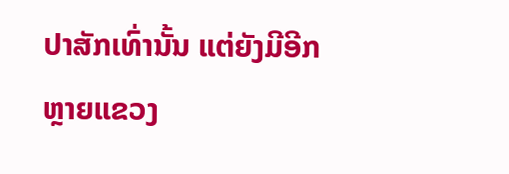ປາສັກເທົ່ານັ້ນ ແຕ່ຍັງມີອີກຫຼາຍແຂວງ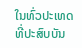ໃນທົ່ວປະເທດ ທີ່ປະສົບບັນ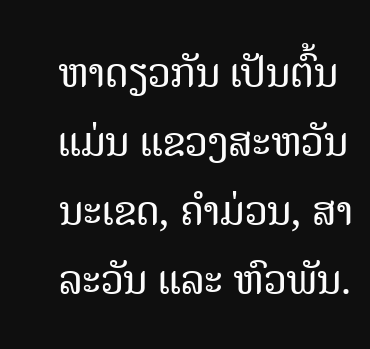ຫາດຽວກັນ ເປັນຕົ້ນແມ່ນ ແຂວງສະຫວັນນະເຂດ, ຄຳມ່ວນ, ສາລະວັນ ແລະ ຫົວພັນ.